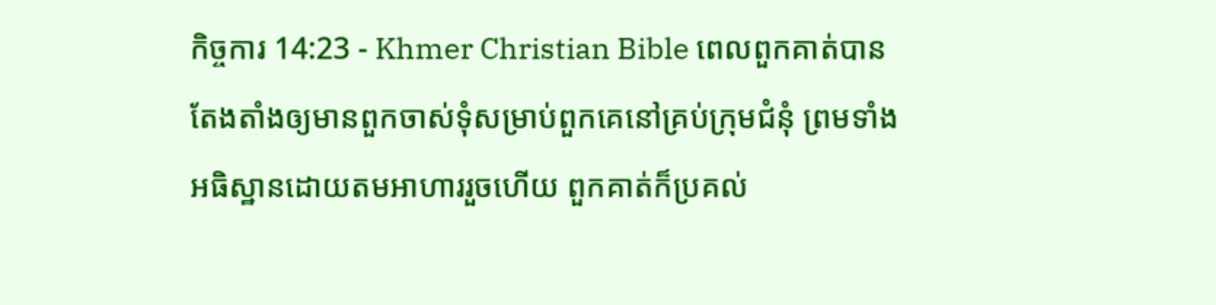កិច្ចការ 14:23 - Khmer Christian Bible ពេលពួកគាត់បានតែងតាំងឲ្យមានពួកចាស់ទុំសម្រាប់ពួកគេនៅគ្រប់ក្រុមជំនុំ ព្រមទាំងអធិស្ឋានដោយតមអាហាររួចហើយ ពួកគាត់ក៏ប្រគល់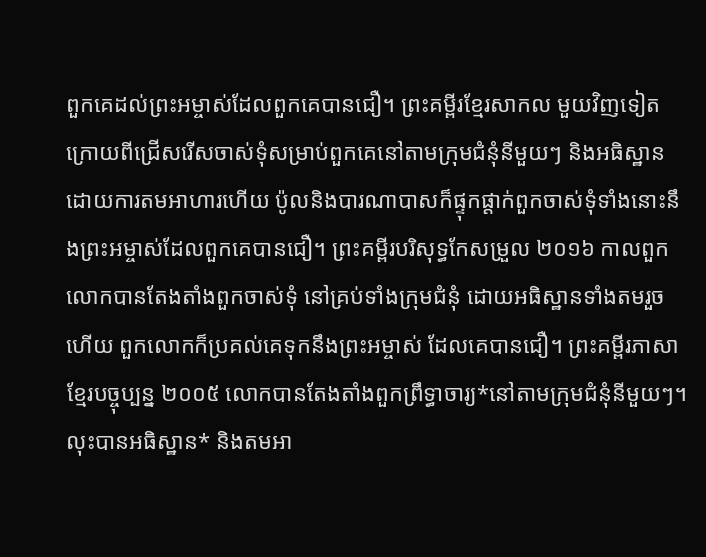ពួកគេដល់ព្រះអម្ចាស់ដែលពួកគេបានជឿ។ ព្រះគម្ពីរខ្មែរសាកល មួយវិញទៀត ក្រោយពីជ្រើសរើសចាស់ទុំសម្រាប់ពួកគេនៅតាមក្រុមជំនុំនីមួយៗ និងអធិស្ឋានដោយការតមអាហារហើយ ប៉ូលនិងបារណាបាសក៏ផ្ទុកផ្ដាក់ពួកចាស់ទុំទាំងនោះនឹងព្រះអម្ចាស់ដែលពួកគេបានជឿ។ ព្រះគម្ពីរបរិសុទ្ធកែសម្រួល ២០១៦ កាលពួកលោកបានតែងតាំងពួកចាស់ទុំ នៅគ្រប់ទាំងក្រុមជំនុំ ដោយអធិស្ឋានទាំងតមរួចហើយ ពួកលោកក៏ប្រគល់គេទុកនឹងព្រះអម្ចាស់ ដែលគេបានជឿ។ ព្រះគម្ពីរភាសាខ្មែរបច្ចុប្បន្ន ២០០៥ លោកបានតែងតាំងពួកព្រឹទ្ធាចារ្យ*នៅតាមក្រុមជំនុំនីមួយៗ។ លុះបានអធិស្ឋាន* និងតមអា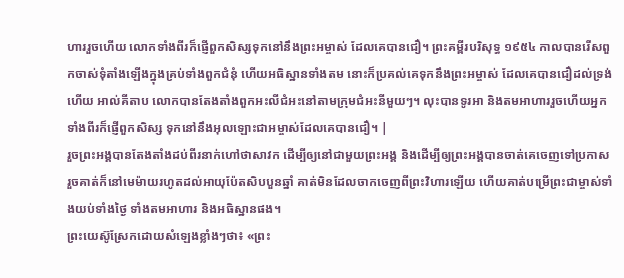ហាររួចហើយ លោកទាំងពីរក៏ផ្ញើពួកសិស្សទុកនៅនឹងព្រះអម្ចាស់ ដែលគេបានជឿ។ ព្រះគម្ពីរបរិសុទ្ធ ១៩៥៤ កាលបានរើសពួកចាស់ទុំតាំងឡើងក្នុងគ្រប់ទាំងពួកជំនុំ ហើយអធិស្ឋានទាំងតម នោះក៏ប្រគល់គេទុកនឹងព្រះអម្ចាស់ ដែលគេបានជឿដល់ទ្រង់ហើយ អាល់គីតាប លោកបានតែងតាំងពួកអះលីជំអះនៅតាមក្រុមជំអះនីមួយៗ។ លុះបានទូរអា និងតមអាហាររួចហើយអ្នកទាំងពីរក៏ផ្ញើពួកសិស្ស ទុកនៅនឹងអុលឡោះជាអម្ចាស់ដែលគេបានជឿ។ |
រួចព្រះអង្គបានតែងតាំងដប់ពីរនាក់ហៅថាសាវក ដើម្បីឲ្យនៅជាមួយព្រះអង្គ និងដើម្បីឲ្យព្រះអង្គបានចាត់គេចេញទៅប្រកាស
រួចគាត់ក៏នៅមេម៉ាយរហូតដល់អាយុប៉ែតសិបបួនឆ្នាំ គាត់មិនដែលចាកចេញពីព្រះវិហារឡើយ ហើយគាត់បម្រើព្រះជាម្ចាស់ទាំងយប់ទាំងថ្ងៃ ទាំងតមអាហារ និងអធិស្ឋានផង។
ព្រះយេស៊ូស្រែកដោយសំឡេងខ្លាំងៗថា៖ «ព្រះ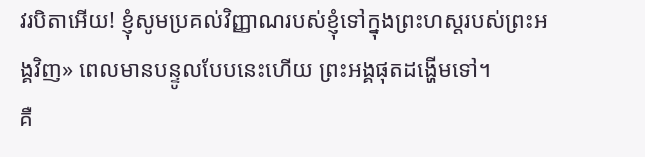វរបិតាអើយ! ខ្ញុំសូមប្រគល់វិញ្ញាណរបស់ខ្ញុំទៅក្នុងព្រះហស្ដរបស់ព្រះអង្គវិញ» ពេលមានបន្ទូលបែបនេះហើយ ព្រះអង្គផុតដង្ហើមទៅ។
គឺ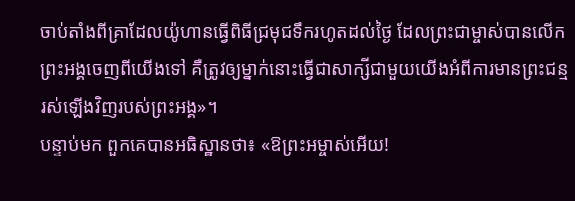ចាប់តាំងពីគ្រាដែលយ៉ូហានធ្វើពិធីជ្រមុជទឹករហូតដល់ថ្ងៃ ដែលព្រះជាម្ចាស់បានលើកព្រះអង្គចេញពីយើងទៅ គឺត្រូវឲ្យម្នាក់នោះធ្វើជាសាក្សីជាមួយយើងអំពីការមានព្រះជន្មរស់ឡើងវិញរបស់ព្រះអង្គ»។
បន្ទាប់មក ពួកគេបានអធិស្ឋានថា៖ «ឱព្រះអម្ចាស់អើយ!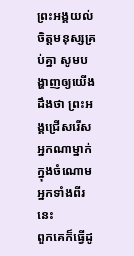ព្រះអង្គយល់ចិត្ដមនុស្សគ្រប់គ្នា សូមបង្ហាញឲ្យយើងដឹងថា ព្រះអង្គជ្រើសរើសអ្នកណាម្នាក់ក្នុងចំណោមអ្នកទាំងពីរនេះ
ពួកគេក៏ធ្វើដូ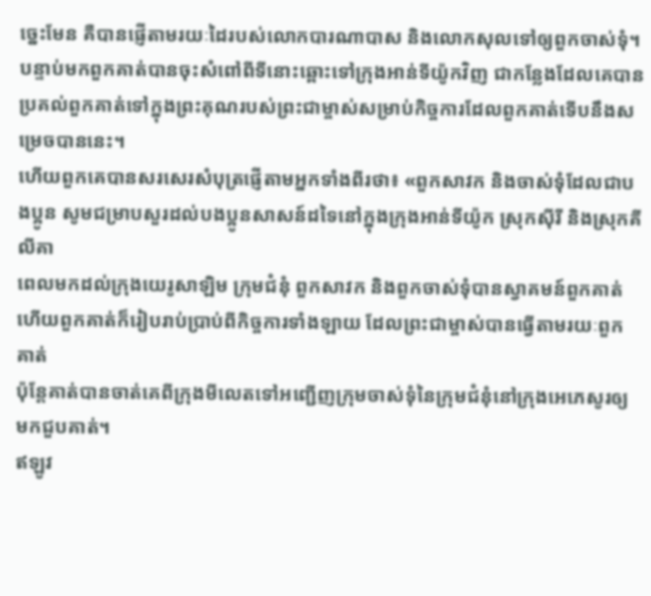ច្នេះមែន គឺបានផ្ញើតាមរយៈដៃរបស់លោកបារណាបាស និងលោកសុលទៅឲ្យពួកចាស់ទុំ។
បន្ទាប់មកពួកគាត់បានចុះសំពៅពីទីនោះឆ្ពោះទៅក្រុងអាន់ទីយ៉ូកវិញ ជាកន្លែងដែលគេបានប្រគល់ពួកគាត់ទៅក្នុងព្រះគុណរបស់ព្រះជាម្ចាស់សម្រាប់កិច្ចការដែលពួកគាត់ទើបនឹងសម្រេចបាននេះ។
ហើយពួកគេបានសរសេរសំបុត្រផ្ញើតាមអ្នកទាំងពីរថា៖ «ពួកសាវក និងចាស់ទុំដែលជាបងប្អូន សូមជម្រាបសួរដល់បងប្អូនសាសន៍ដទៃនៅក្នុងក្រុងអាន់ទីយ៉ូក ស្រុកស៊ីរី និងស្រុកគីលីគា
ពេលមកដល់ក្រុងយេរូសាឡិម ក្រុមជំនុំ ពួកសាវក និងពួកចាស់ទុំបានស្វាគមន៍ពួកគាត់ ហើយពួកគាត់ក៏រៀបរាប់ប្រាប់ពីកិច្ចការទាំងឡាយ ដែលព្រះជាម្ចាស់បានធ្វើតាមរយៈពួកគាត់
ប៉ុន្ដែគាត់បានចាត់គេពីក្រុងមីលេតទៅអញ្ជើញក្រុមចាស់ទុំនៃក្រុមជំនុំនៅក្រុងអេភេសូរឲ្យមកជួបគាត់។
ឥឡូវ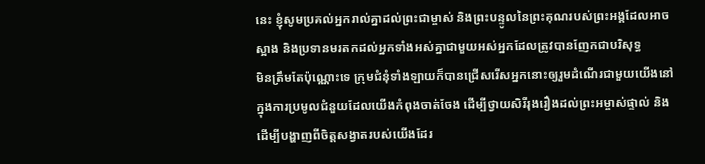នេះ ខ្ញុំសូមប្រគល់អ្នករាល់គ្នាដល់ព្រះជាម្ចាស់ និងព្រះបន្ទូលនៃព្រះគុណរបស់ព្រះអង្គដែលអាចស្អាង និងប្រទានមរតកដល់អ្នកទាំងអស់គ្នាជាមួយអស់អ្នកដែលត្រូវបានញែកជាបរិសុទ្ធ
មិនត្រឹមតែប៉ុណ្ណោះទេ ក្រុមជំនុំទាំងឡាយក៏បានជ្រើសរើសអ្នកនោះឲ្យរួមដំណើរជាមួយយើងនៅក្នុងការប្រមូលជំនួយដែលយើងកំពុងចាត់ចែង ដើម្បីថ្វាយសិរីរុងរឿងដល់ព្រះអម្ចាស់ផ្ទាល់ និងដើម្បីបង្ហាញពីចិត្ដសង្វាតរបស់យើងដែរ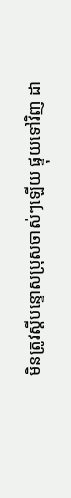មិនត្រូវស្ដីបន្ទោសប្រុសចាស់ៗឡើយ ផ្ទុយទៅវិញ ដា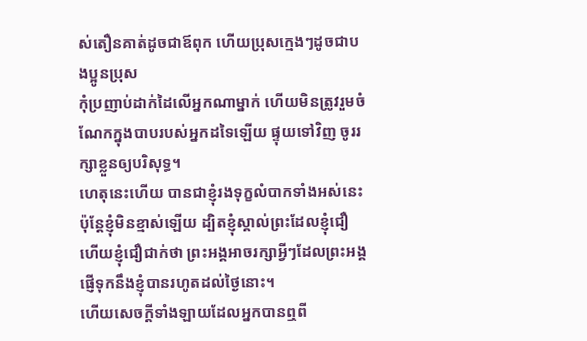ស់តឿនគាត់ដូចជាឪពុក ហើយប្រុសក្មេងៗដូចជាបងប្អូនប្រុស
កុំប្រញាប់ដាក់ដៃលើអ្នកណាម្នាក់ ហើយមិនត្រូវរួមចំណែកក្នុងបាបរបស់អ្នកដទៃឡើយ ផ្ទុយទៅវិញ ចូររក្សាខ្លួនឲ្យបរិសុទ្ធ។
ហេតុនេះហើយ បានជាខ្ញុំរងទុក្ខលំបាកទាំងអស់នេះ ប៉ុន្ដែខ្ញុំមិនខ្មាស់ឡើយ ដ្បិតខ្ញុំស្គាល់ព្រះដែលខ្ញុំជឿ ហើយខ្ញុំជឿជាក់ថា ព្រះអង្គអាចរក្សាអ្វីៗដែលព្រះអង្គផ្ញើទុកនឹងខ្ញុំបានរហូតដល់ថ្ងៃនោះ។
ហើយសេចក្ដីទាំងឡាយដែលអ្នកបានឮពី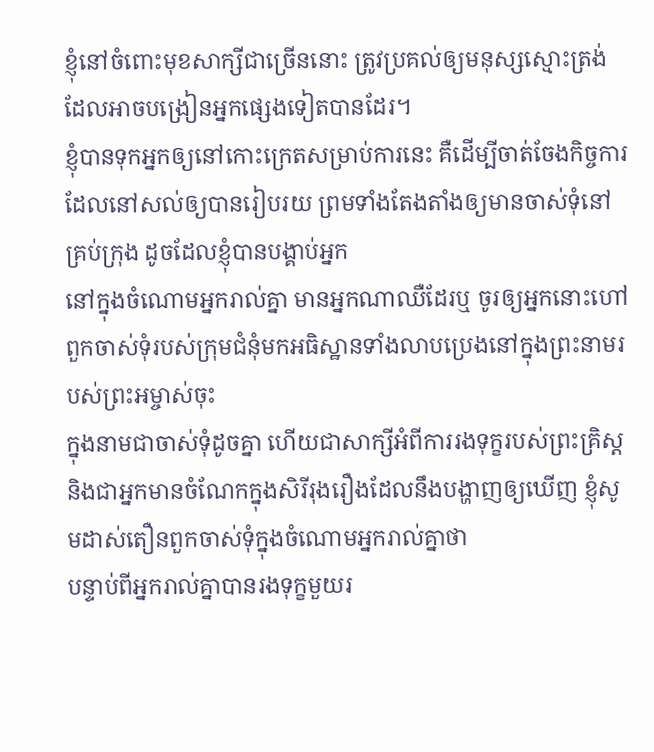ខ្ញុំនៅចំពោះមុខសាក្សីជាច្រើននោះ ត្រូវប្រគល់ឲ្យមនុស្សស្មោះត្រង់ដែលអាចបង្រៀនអ្នកផ្សេងទៀតបានដែរ។
ខ្ញុំបានទុកអ្នកឲ្យនៅកោះក្រេតសម្រាប់ការនេះ គឺដើម្បីចាត់ចែងកិច្ចការដែលនៅសល់ឲ្យបានរៀបរយ ព្រមទាំងតែងតាំងឲ្យមានចាស់ទុំនៅគ្រប់ក្រុង ដូចដែលខ្ញុំបានបង្គាប់អ្នក
នៅក្នុងចំណោមអ្នករាល់គ្នា មានអ្នកណាឈឺដែរឬ ចូរឲ្យអ្នកនោះហៅពួកចាស់ទុំរបស់ក្រុមជំនុំមកអធិស្ឋានទាំងលាបប្រេងនៅក្នុងព្រះនាមរបស់ព្រះអម្ចាស់ចុះ
ក្នុងនាមជាចាស់ទុំដូចគ្នា ហើយជាសាក្សីអំពីការរងទុក្ខរបស់ព្រះគ្រិស្ដ និងជាអ្នកមានចំណែកក្នុងសិរីរុងរឿងដែលនឹងបង្ហាញឲ្យឃើញ ខ្ញុំសូមដាស់តឿនពួកចាស់ទុំក្នុងចំណោមអ្នករាល់គ្នាថា
បន្ទាប់ពីអ្នករាល់គ្នាបានរងទុក្ខមួយរ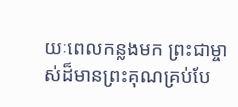យៈពេលកន្លងមក ព្រះជាម្ចាស់ដ៏មានព្រះគុណគ្រប់បែ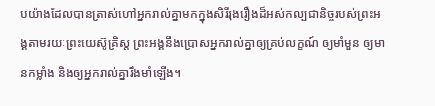បយ៉ាងដែលបានត្រាស់ហៅអ្នករាល់គ្នាមកក្នុងសិរីរុងរឿងដ៏អស់កល្បជានិច្ចរបស់ព្រះអង្គតាមរយៈព្រះយេស៊ូគ្រិស្ដ ព្រះអង្គនឹងប្រោសអ្នករាល់គ្នាឲ្យគ្រប់លក្ខណ៍ ឲ្យមាំមួន ឲ្យមានកម្លាំង និងឲ្យអ្នករាល់គ្នារឹងមាំឡើង។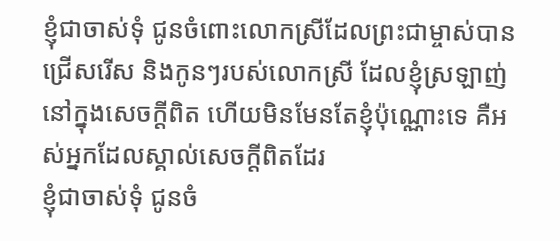ខ្ញុំជាចាស់ទុំ ជូនចំពោះលោកស្រីដែលព្រះជាម្ចាស់បានជ្រើសរើស និងកូនៗរបស់លោកស្រី ដែលខ្ញុំស្រឡាញ់នៅក្នុងសេចក្ដីពិត ហើយមិនមែនតែខ្ញុំប៉ុណ្ណោះទេ គឺអស់អ្នកដែលស្គាល់សេចក្ដីពិតដែរ
ខ្ញុំជាចាស់ទុំ ជូនចំ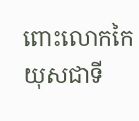ពោះលោកកៃយុសជាទី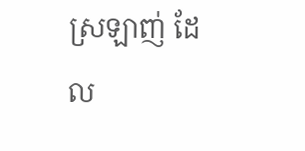ស្រឡាញ់ ដែល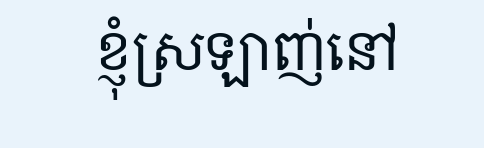ខ្ញុំស្រឡាញ់នៅ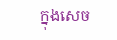ក្នុងសេច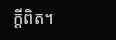ក្ដីពិត។